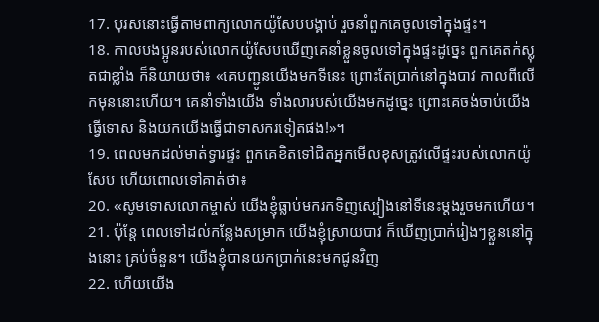17. បុរសនោះធ្វើតាមពាក្យលោកយ៉ូសែបបង្គាប់ រួចនាំពួកគេចូលទៅក្នុងផ្ទះ។
18. កាលបងប្អូនរបស់លោកយ៉ូសែបឃើញគេនាំខ្លួនចូលទៅក្នុងផ្ទះដូច្នេះ ពួកគេតក់ស្លុតជាខ្លាំង ក៏និយាយថា៖ «គេបញ្ជូនយើងមកទីនេះ ព្រោះតែប្រាក់នៅក្នុងបាវ កាលពីលើកមុននោះហើយ។ គេនាំទាំងយើង ទាំងលារបស់យើងមកដូច្នេះ ព្រោះគេចង់ចាប់យើងធ្វើទោស និងយកយើងធ្វើជាទាសករទៀតផង!»។
19. ពេលមកដល់មាត់ទ្វារផ្ទះ ពួកគេខិតទៅជិតអ្នកមើលខុសត្រូវលើផ្ទះរបស់លោកយ៉ូសែប ហើយពោលទៅគាត់ថា៖
20. «សូមទោសលោកម្ចាស់ យើងខ្ញុំធ្លាប់មករកទិញស្បៀងនៅទីនេះម្ដងរួចមកហើយ។
21. ប៉ុន្តែ ពេលទៅដល់កន្លែងសម្រាក យើងខ្ញុំស្រាយបាវ ក៏ឃើញប្រាក់រៀងៗខ្លួននៅក្នុងនោះ គ្រប់ចំនួន។ យើងខ្ញុំបានយកប្រាក់នេះមកជូនវិញ
22. ហើយយើង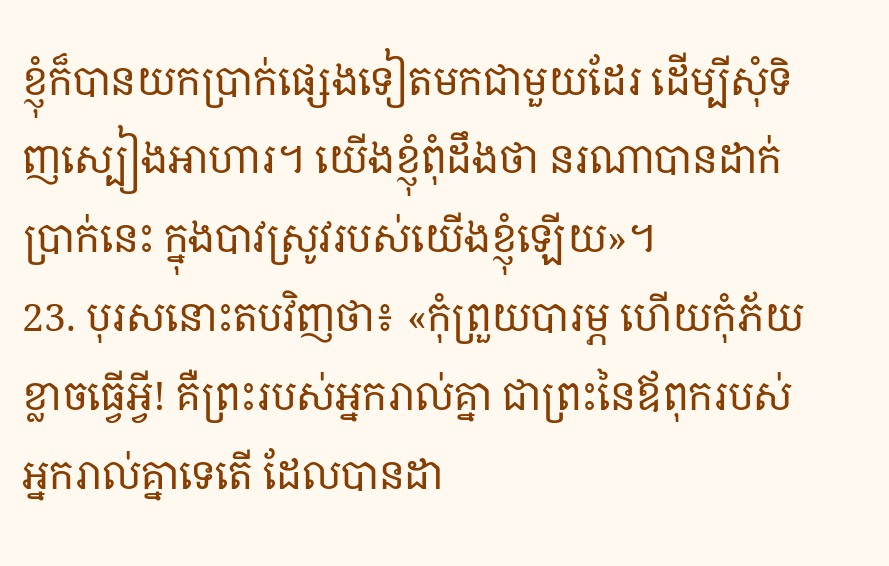ខ្ញុំក៏បានយកប្រាក់ផ្សេងទៀតមកជាមួយដែរ ដើម្បីសុំទិញស្បៀងអាហារ។ យើងខ្ញុំពុំដឹងថា នរណាបានដាក់ប្រាក់នេះ ក្នុងបាវស្រូវរបស់យើងខ្ញុំឡើយ»។
23. បុរសនោះតបវិញថា៖ «កុំព្រួយបារម្ភ ហើយកុំភ័យខ្លាចធ្វើអ្វី! គឺព្រះរបស់អ្នករាល់គ្នា ជាព្រះនៃឪពុករបស់អ្នករាល់គ្នាទេតើ ដែលបានដា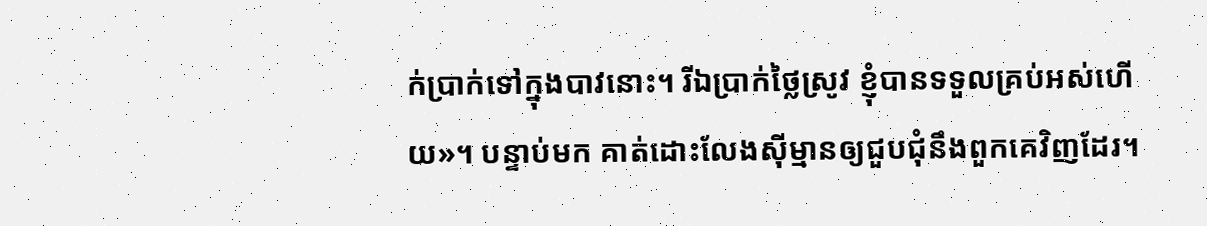ក់ប្រាក់ទៅក្នុងបាវនោះ។ រីឯប្រាក់ថ្លៃស្រូវ ខ្ញុំបានទទួលគ្រប់អស់ហើយ»។ បន្ទាប់មក គាត់ដោះលែងស៊ីម្មានឲ្យជួបជុំនឹងពួកគេវិញដែរ។